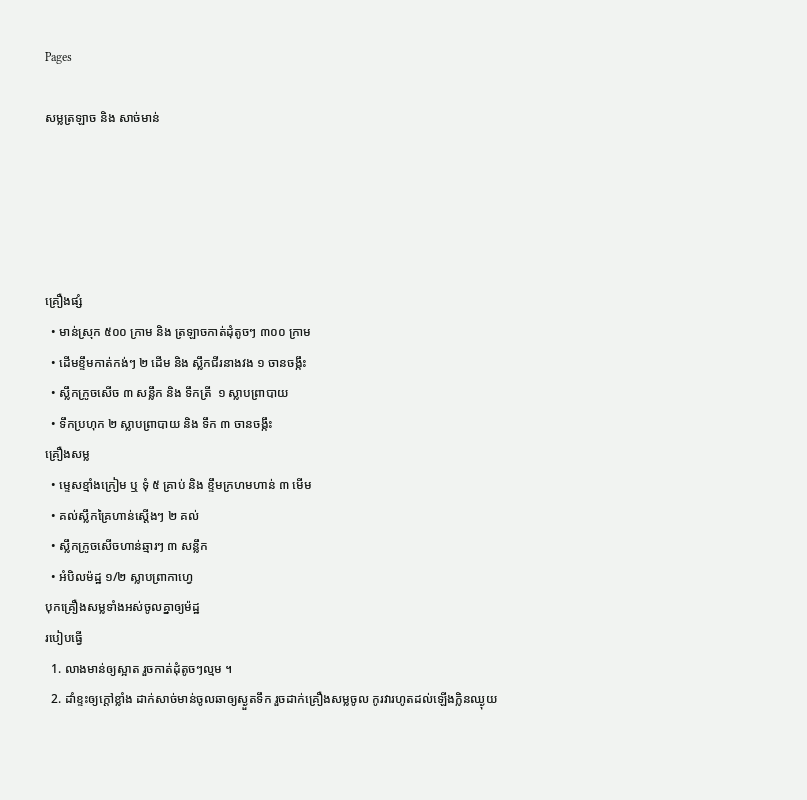Pages

សម្លត្រឡាច និង សាច់មាន់





គ្រឿងផ្សំ
  • មាន់ស្រុក ៥០០ ក្រាម និង ត្រឡាចកាត់ដុំតូចៗ ៣០០ ក្រាម
  • ដើមខ្ទឹមកាត់កង់ៗ ២ ដើម និង ស្លឹកជីរនាងវង ១ ចានចង្កឹះ
  • ស្លឹកក្រូចសើច ៣ សន្លឹក និង ទឹកត្រី  ១ ស្លាបព្រាបាយ
  • ទឹកប្រហុក ២ ស្លាបព្រាបាយ និង ទឹក ៣ ចានចង្កឹះ
គ្រឿងសម្ល
  • ម្ទេសខ្មាំងក្រៀម ឬ ទុំ ៥ គ្រាប់ និង ខ្ទឹមក្រហមហាន់ ៣ មើម
  • គល់ស្លឹកគ្រៃហាន់ស្តើងៗ ២ គល់
  • ស្លឹកក្រូចសើចហាន់ឆ្មារៗ ៣ សន្លឹក
  • អំបិលម៉ដ្ឋ ១/២ ស្លាបព្រាកាហ្វេ
បុកគ្រឿងសម្លទាំងអស់ចូលគ្នាឲ្យម៉ដ្ឋ
របៀបធ្វើ
  1. លាងមាន់ឲ្យស្អាត រួចកាត់ដុំតូចៗល្មម ។
  2. ដាំខ្ទះឲ្យក្តៅខ្លាំង ដាក់សាច់មាន់ចូលឆាឲ្យស្ងួតទឹក រួចដាក់គ្រឿងសម្លចូល កូរវារហូតដល់ឡើងក្លិនឈ្ងុយ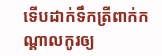ទើបដាក់ទឹកត្រីពាក់កណ្តាលកូរឲ្យ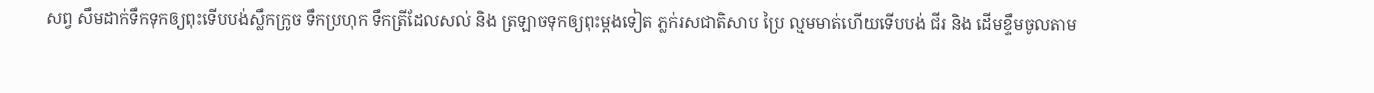សព្វ សឹមដាក់ទឹកទុកឲ្យពុះទើបបង់ស្លឹកក្រូច ទឹកប្រហុក ទឹកត្រីដែលសល់ និង ត្រឡាចទុកឲ្យពុះម្តងទៀត ភ្លក់រសជាតិសាប ប្រៃ ល្មមមាត់ហើយទើបបង់ ជីរ និង ដើមខ្ទឹមចូលតាម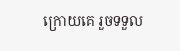ក្រោយគេ រួចទទួល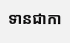ទានជាកា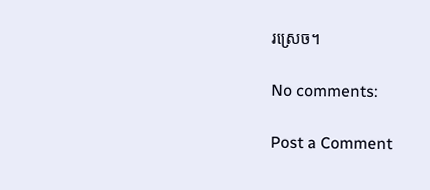រស្រេច។

No comments:

Post a Comment